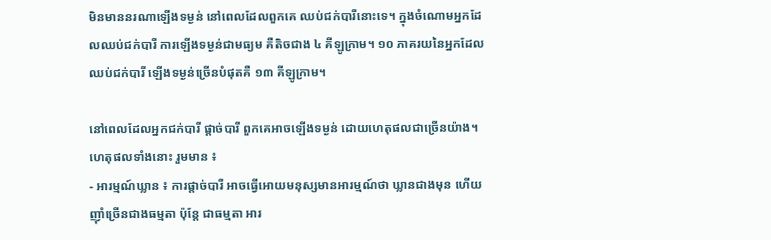មិនមាននរណាឡើងទម្ងន់ នៅពេលដែលពួកគេ ឈប់ជក់បារីនោះទេ។ ក្នុងចំណោមអ្នកដែលឈប់ជក់បារី ការឡើងទម្ងន់ជាមធ្យម គឺតិចជាង ៤ គីឡូក្រាម។ ១០ ភាគរយនៃអ្នកដែលឈប់ជក់បារី ឡើងទម្ងន់ច្រើនបំផុតគឺ ១៣ គីឡូក្រាម។

នៅពេលដែលអ្នកជក់បារី ផ្តាច់បារី ពួកគេអាចឡើងទម្ងន់ ដោយហេតុផលជាច្រើនយ៉ាង។ ហេតុផលទាំងនោះ រួមមាន ៖
- អារម្មណ៍ឃ្លាន ៖ ការផ្តាច់បារី អាចធ្វើអោយមនុស្សមានអារម្មណ៍ថា ឃ្លានជាងមុន ហើយញ៉ាំច្រើនជាងធម្មតា ប៉ុន្តែ ជាធម្មតា អារ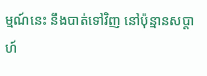ម្មណ៍នេះ នឹងបាត់ទៅវិញ នៅប៉ុន្មានសប្តាហ៍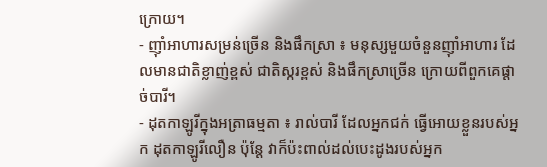ក្រោយ។
- ញ៉ាំអាហារសម្រន់ច្រើន និងផឹកស្រា ៖ មនុស្សមួយចំនួនញ៉ាំអាហារ ដែលមានជាតិខ្លាញ់ខ្ពស់ ជាតិស្ករខ្ពស់ និងផឹកស្រាច្រើន ក្រោយពីពួកគេផ្តាច់បារី។
- ដុតកាឡូរីក្នុងអត្រាធម្មតា ៖ រាល់បារី ដែលអ្នកជក់ ធ្វើអោយខ្លួនរបស់អ្នក ដុតកាឡូរីលឿន ប៉ុន្តែ វាក៏ប៉ះពាល់ដល់បេះដូងរបស់អ្នក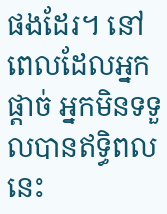ផងដែរ។ នៅពេលដែលអ្នកផ្តាច់ អ្នកមិនទទួលបានឥទ្ធិពលនេះ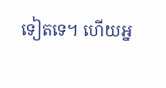ទៀតទេ។ ហើយអ្ន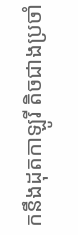កនឹងដុតកាឡូរី តិចជាងប្រចាំ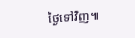ថ្ងៃទៅវិញ៕